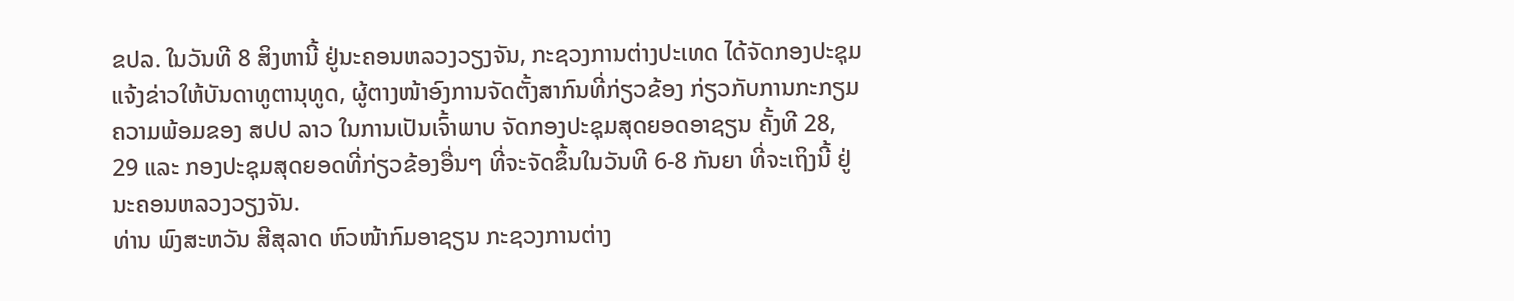ຂປລ. ໃນວັນທີ 8 ສິງຫານີ້ ຢູ່ນະຄອນຫລວງວຽງຈັນ, ກະຊວງການຕ່າງປະເທດ ໄດ້ຈັດກອງປະຊຸມ ແຈ້ງຂ່າວໃຫ້ບັນດາທູຕານຸທູດ, ຜູ້ຕາງໜ້າອົງການຈັດຕັ້ງສາກົນທີ່ກ່ຽວຂ້ອງ ກ່ຽວກັບການກະກຽມຄວາມພ້ອມຂອງ ສປປ ລາວ ໃນການເປັນເຈົ້າພາບ ຈັດກອງປະຊຸມສຸດຍອດອາຊຽນ ຄັ້ງທີ 28, 29 ແລະ ກອງປະຊຸມສຸດຍອດທີ່ກ່ຽວຂ້ອງອື່ນໆ ທີ່ຈະຈັດຂຶ້ນໃນວັນທີ 6-8 ກັນຍາ ທີ່ຈະເຖິງນີ້ ຢູ່ນະຄອນຫລວງວຽງຈັນ.
ທ່ານ ພົງສະຫວັນ ສີສຸລາດ ຫົວໜ້າກົມອາຊຽນ ກະຊວງການຕ່າງ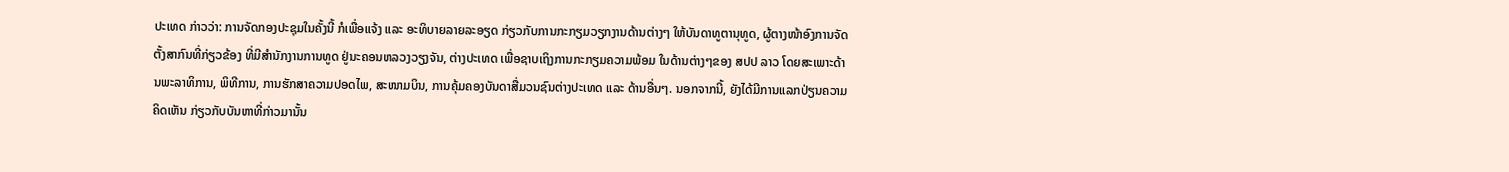ປະເທດ ກ່າວວ່າ: ການຈັດກອງປະຊຸມໃນຄັ້ງນີ້ ກໍເພື່ອແຈ້ງ ແລະ ອະທິບາຍລາຍລະອຽດ ກ່ຽວກັບການກະກຽມວຽກງານດ້ານຕ່າງໆ ໃຫ້ບັນດາທູຕານຸທູດ, ຜູ້ຕາງໜ້າອົງການຈັດຕັ້ງສາກົນທີ່ກ່ຽວຂ້ອງ ທີ່ມີສຳນັກງານການທູດ ຢູ່ນະຄອນຫລວງວຽງຈັນ, ຕ່າງປະເທດ ເພື່ອຊາບເຖິງການກະກຽມຄວາມພ້ອມ ໃນດ້ານຕ່າງໆຂອງ ສປປ ລາວ ໂດຍສະເພາະດ້ານພະລາທິການ, ພິທີການ, ການຮັກສາຄວາມປອດໄພ, ສະໜາມບິນ, ການຄຸ້ມຄອງບັນດາສື່ມວນຊົນຕ່າງປະເທດ ແລະ ດ້ານອື່ນໆ. ນອກຈາກນີ້, ຍັງໄດ້ມີການແລກປ່ຽນຄວາມຄິດເຫັນ ກ່ຽວກັບບັນຫາທີ່ກ່າວມານັ້ນ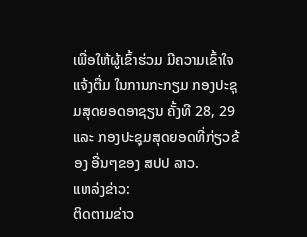ເພື່ອໃຫ້ຜູ້ເຂົ້າຮ່ວມ ມີຄວາມເຂົ້າໃຈແຈ້ງຕື່ມ ໃນການກະກຽມ ກອງປະຊຸມສຸດຍອດອາຊຽນ ຄັ້ງທີ 28, 29 ແລະ ກອງປະຊຸມສຸດຍອດທີ່ກ່ຽວຂ້ອງ ອື່ນໆຂອງ ສປປ ລາວ.
ແຫລ່ງຂ່າວ:
ຕິດຕາມຂ່າວ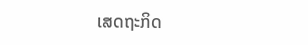ເສດຖະກິດ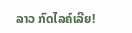ລາວ ກົດໄລຄ໌ເລີຍ!